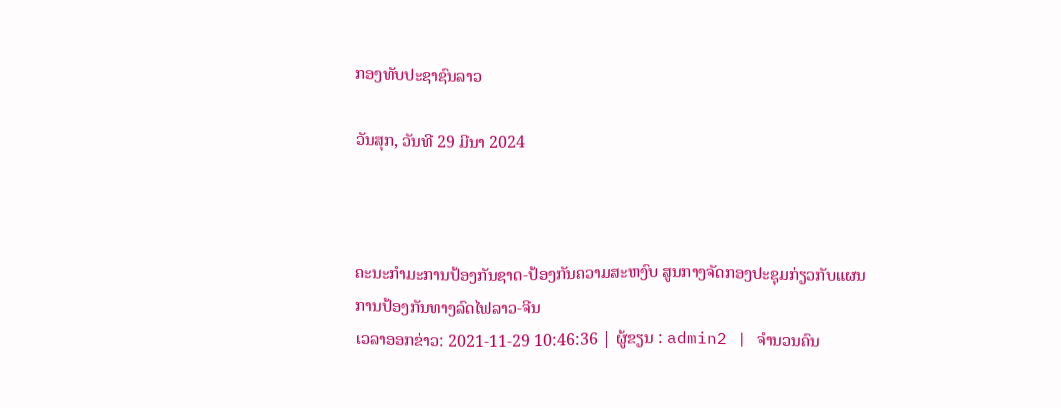ກອງທັບປະຊາຊົນລາວ

ວັນສຸກ, ວັນທີ 29 ມີນາ 2024



ຄະນະກໍາມະການປ້ອງກັນຊາດ-ປ້ອງກັນຄວາມສະຫງົບ ສູນກາງຈັດກອງປະຊຸມກ່ຽວກັບແຜນການປ້ອງກັນທາງລົດໄຟລາວ-ຈີນ
ເວລາອອກຂ່າວ: 2021-11-29 10:46:36 | ຜູ້ຂຽນ : admin2 | ຈຳນວນຄົນ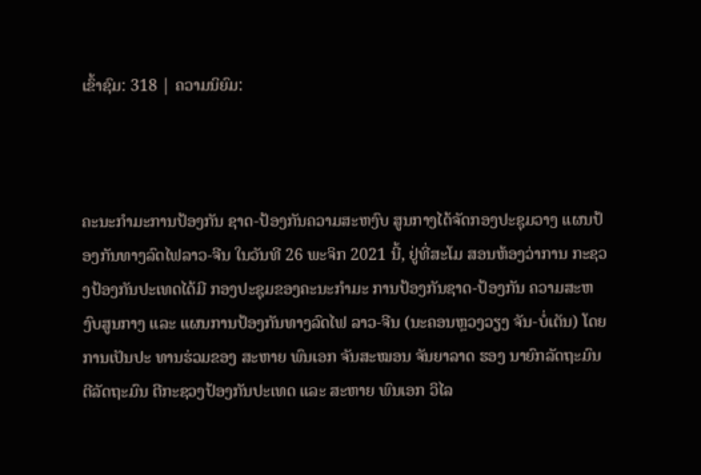ເຂົ້າຊົມ: 318 | ຄວາມນິຍົມ:



ຄະນະກໍາມະການປ້ອງກັນ ຊາດ-ປ້ອງກັນຄວາມສະຫງົບ ສູນກາງໄດ້ຈັດກອງປະຊຸມວາງ ແຜນປ້ອງກັນທາງລົດໄຟລາວ-ຈີນ ໃນວັນທີ 26 ພະຈິກ 2021 ນີ້, ຢູ່ທີ່ສະໂມ ສອນຫ້ອງວ່າການ ກະຊວງປ້ອງກັນປະເທດໄດ້ມີ ກອງປະຊຸມຂອງຄະນະກຳມະ ການປ້ອງກັນຊາດ-ປ້ອງກັນ ຄວາມສະຫງົບສູນກາງ ແລະ ແຜນການປ້ອງກັນທາງລົດໄຟ ລາວ-ຈີນ (ນະຄອນຫຼວງວຽງ ຈັນ-ບໍ່ເຕັນ) ໂດຍການເປັນປະ ທານຮ່ວມຂອງ ສະຫາຍ ພົນເອກ ຈັນສະໝອນ ຈັນຍາລາດ ຮອງ ນາຍົກລັດຖະມົນຕີລັດຖະມົນ ຕີກະຊວງປ້ອງກັນປະເທດ ແລະ ສະຫາຍ ພົນເອກ ວິໄລ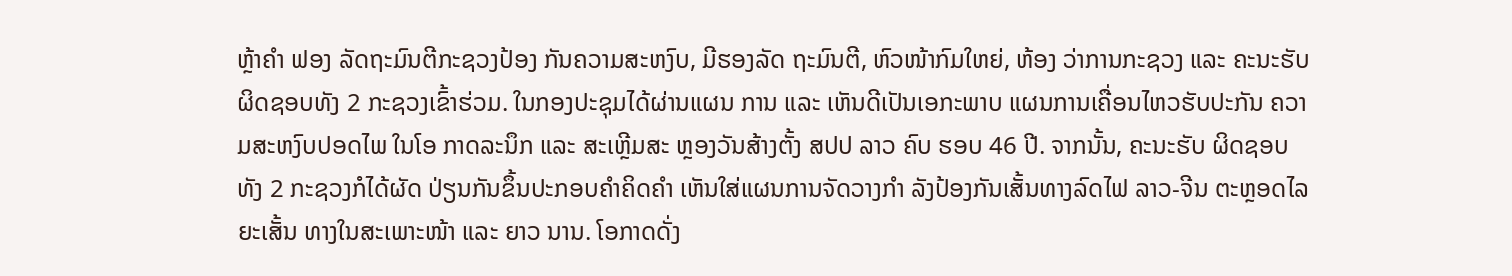ຫຼ້າຄໍາ ຟອງ ລັດຖະມົນຕີກະຊວງປ້ອງ ກັນຄວາມສະຫງົບ, ມີຮອງລັດ ຖະມົນຕີ, ຫົວໜ້າກົມໃຫຍ່, ຫ້ອງ ວ່າການກະຊວງ ແລະ ຄະນະຮັບ ຜິດຊອບທັງ 2 ກະຊວງເຂົ້າຮ່ວມ. ໃນກອງປະຊຸມໄດ້ຜ່ານແຜນ ການ ແລະ ເຫັນດີເປັນເອກະພາບ ແຜນການເຄື່ອນໄຫວຮັບປະກັນ ຄວາມສະຫງົບປອດໄພ ໃນໂອ ກາດລະນຶກ ແລະ ສະເຫຼີມສະ ຫຼອງວັນສ້າງຕັ້ງ ສປປ ລາວ ຄົບ ຮອບ 46 ປີ. ຈາກນັ້ນ, ຄະນະຮັບ ຜິດຊອບທັງ 2 ກະຊວງກໍໄດ້ຜັດ ປ່ຽນກັນຂຶ້ນປະກອບຄໍາຄິດຄໍາ ເຫັນໃສ່ແຜນການຈັດວາງກຳ ລັງປ້ອງກັນເສັ້ນທາງລົດໄຟ ລາວ-ຈີນ ຕະຫຼອດໄລຍະເສັ້ນ ທາງໃນສະເພາະໜ້າ ແລະ ຍາວ ນານ. ໂອກາດດັ່ງ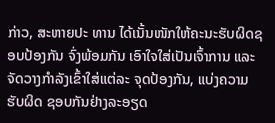ກ່າວ, ສະຫາຍປະ ທານ ໄດ້ເນັ້ນໜັກໃຫ້ຄະນະຮັບຜິດຊອບປ້ອງກັນ ຈົ່ງພ້ອມກັນ ເອົາໃຈໃສ່ເປັນເຈົ້າການ ແລະ ຈັດວາງກຳລັງເຂົ້າໃສ່ແຕ່ລະ ຈຸດປ້ອງກັນ, ແບ່ງຄວາມຮັບຜິດ ຊອບກັນຢ່າງລະອຽດ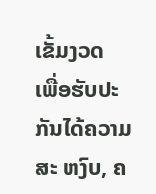ເຂັ້ມງວດ ເພື່ອຮັບປະກັນໄດ້ຄວາມສະ ຫງົບ, ຄ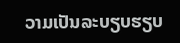ວາມເປັນລະບຽບຮຽບ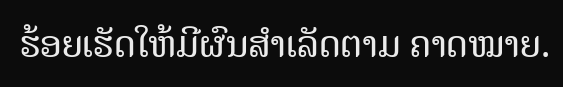ຮ້ອຍເຮັດໃຫ້ມີຜົນສໍາເລັດຕາມ ຄາດໝາຍ.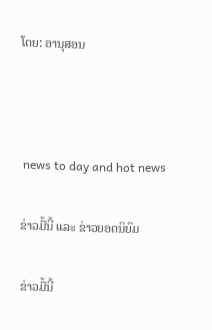ໂດຍ: ອານຸສອນ



 news to day and hot news

ຂ່າວມື້ນີ້ ແລະ ຂ່າວຍອດນິຍົມ

ຂ່າວມື້ນີ້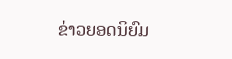ຂ່າວຍອດນິຍົມ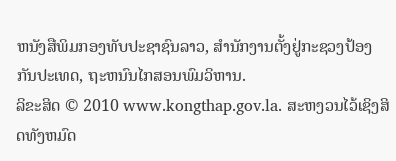ຫນັງສືພິມກອງທັບປະຊາຊົນລາວ, ສຳນັກງານຕັ້ງຢູ່ກະຊວງປ້ອງກັນປະເທດ, ຖະຫນົນໄກສອນພົມວິຫານ.
ລິຂະສິດ © 2010 www.kongthap.gov.la. ສະຫງວນໄວ້ເຊິງສິດທັງຫມົດ